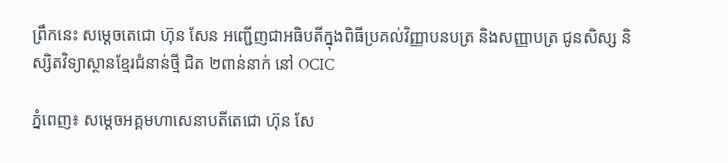ព្រឹកនេះ សម្តេចតេជោ ហ៊ុន សែន អញ្ជើញជាអធិបតីក្នុងពិធីប្រគល់វិញ្ញាបនបត្រ និងសញ្ញាបត្រ ជូនសិស្ស និស្សិតវិទ្យាស្ថានខ្មែរជំនាន់ថ្មី ជិត ២ពាន់នាក់ នៅ OCIC

ភ្នំពេញ៖ សម្តេចអគ្គមហាសេនាបតីតេជោ ហ៊ុន សែ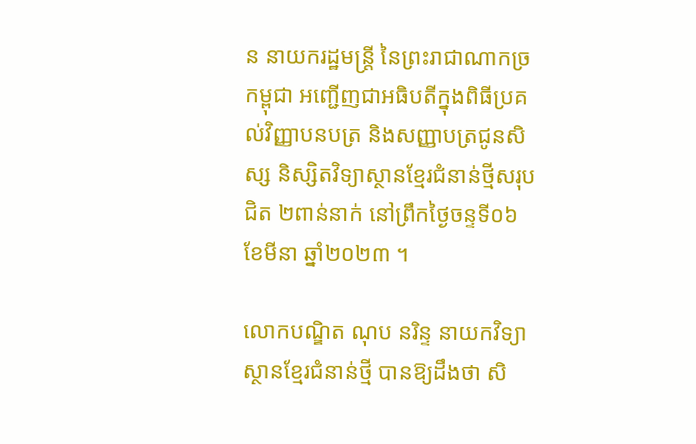ន នាយករដ្ឋមន្ត្រី នៃព្រះរាជាណាកច្រកម្ពុជា អញ្ជើញជាអធិបតីក្នុងពិធីប្រគល់វិញ្ញាបនបត្រ និងសញ្ញាបត្រជូនសិស្ស និស្សិតវិទ្យាស្ថានខ្មែរជំនាន់ថ្មីសរុបជិត ២ពាន់នាក់ នៅព្រឹកថ្ងៃចន្ទទី០៦ ខែមីនា ឆ្នាំ២០២៣ ។

លោកបណ្ឌិត ណុប នរិន្ទ នាយកវិទ្យាស្ថានខ្មែរជំនាន់ថ្មី បានឱ្យដឹងថា សិ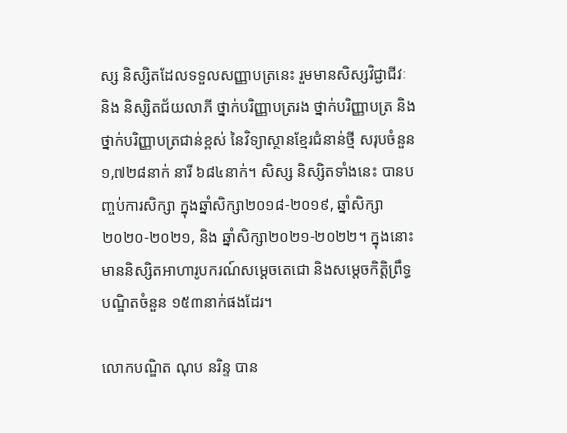ស្ស និស្សិតដែលទទួលសញ្ញាបត្រនេះ រួមមានសិស្សវិជ្ជាជីវៈ និង និស្សិតជ័យលាភី ថ្នាក់បរិញ្ញាបត្ររង ថ្នាក់បរិញ្ញាបត្រ និង ថ្នាក់បរិញ្ញាបត្រជាន់ខ្ពស់ នៃវិទ្យាស្ថានខ្មែរជំនាន់ថ្មី សរុបចំនួន ១,៧២៨នាក់ នារី ៦៨៤នាក់។ សិស្ស និស្សិតទាំងនេះ បានបញ្ចប់ការសិក្សា ក្នុងឆ្នាំសិក្សា២០១៨-២០១៩, ឆ្នាំសិក្សា២០២០-២០២១, និង ឆ្នាំសិក្សា២០២១-២០២២។ ក្នុងនោះមាននិស្សិតអាហារូបករណ៍សម្តេចតេជោ និងសម្ដេចកិត្តិព្រឹទ្ធបណ្ឌិតចំនួន ១៥៣នាក់ផងដែរ។

លោកបណ្ឌិត ណុប នរិន្ទ បាន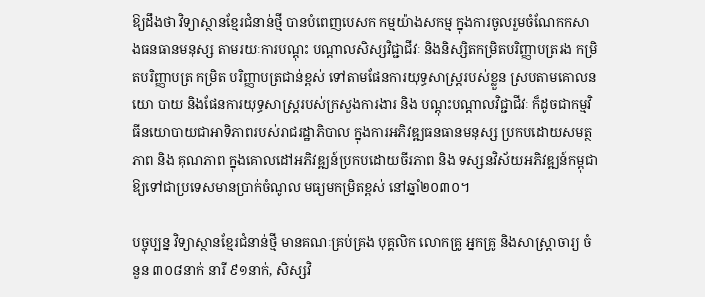ឱ្យដឹងថា វិទ្យាស្ថានខ្មែរជំនាន់ថ្មី បានបំពេញបេសក កម្មយ៉ាងសកម្ម ក្នុងការចូលរួមចំណែកកសាងធនធានមនុស្ស តាមរយៈការបណ្តុះ បណ្តាលសិស្សវិជ្ជាជីវៈ និងនិស្សិតកម្រិតបរិញ្ញាបត្ររង កម្រិតបរិញ្ញាបត្រ កម្រិត បរិញ្ញាបត្រជាន់ខ្ពស់ ទៅតាមផែនការយុទ្ធសាស្ត្ររបស់ខ្លួន ស្របតាមគោលនយោ បាយ និងផែនការយុទ្ធសាស្ត្ររបស់ក្រសួងការងារ និង បណ្តុះបណ្តាលវិជ្ជាជីវៈ ក៏ដូចជាកម្មវិធីនយោបាយជាអាទិភាពរបស់រាជរដ្ឋាភិបាល ក្នុងការអភិវឌ្ឍធនធានមនុស្ស ប្រកបដោយសមត្ថភាព និង គុណភាព ក្នុងគោលដៅអភិវឌ្ឍន៍ប្រកបដោយចីរភាព និង ទស្សនវិស័យអភិវឌ្ឍន៍កម្ពុជាឱ្យទៅជាប្រទេសមានប្រាក់ចំណូល មធ្យមកម្រិតខ្ពស់ នៅឆ្នាំ២០៣០។

បច្ចុប្បន្ន វិទ្យាស្ថានខ្មែរជំនាន់ថ្មី មានគណៈគ្រប់គ្រង បុគ្គលិក លោកគ្រូ អ្នកគ្រូ និងសាស្ត្រាចារ្យ ចំនួន ៣០៨នាក់ នារី ៩១នាក់, សិស្សវិ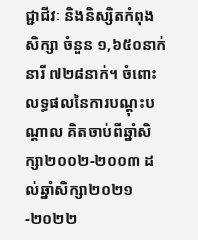ជ្ជាជីវៈ និងនិស្សិតកំពុងសិក្សា ចំនួន ១,៦៥០នាក់ នារី ៧២៨នាក់។ ចំពោះលទ្ធផលនៃការបណ្ដុះបណ្ដាល គិតចាប់ពីឆ្នាំសិក្សា២០០២-២០០៣ ដល់ឆ្នាំសិក្សា២០២១-២០២២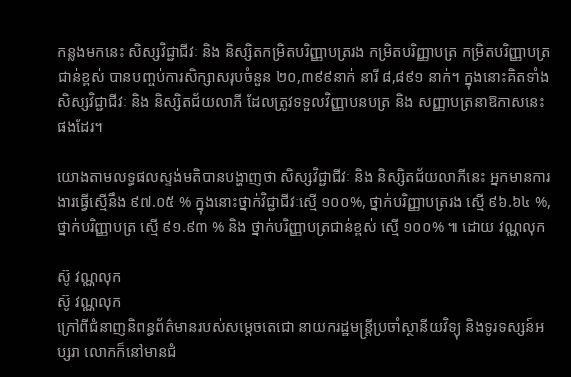កន្លងមកនេះ សិស្សវិជ្ជាជីវៈ និង និស្សិតកម្រិតបរិញ្ញាបត្ររង កម្រិតបរិញ្ញាបត្រ កម្រិតបរិញ្ញាបត្រជាន់ខ្ពស់ បានបញ្ចប់ការសិក្សាសរុបចំនួន ២០,៣៩៩នាក់ នារី ៨,៨៩១ នាក់។ ក្នុងនោះគិតទាំងសិស្សវិជ្ជាជីវៈ និង និស្សិតជ័យលាភី ដែលត្រូវទទួលវិញ្ញាបនបត្រ និង សញ្ញាបត្រនាឱកាសនេះផងដែរ។

យោងតាមលទ្ធផលស្ទង់មតិបានបង្ហាញថា សិស្សវិជ្ជាជីវៈ និង និស្សិតជ័យលាភីនេះ អ្នកមានការងារធ្វើស្មើនឹង ៩៧.០៥ % ក្នុងនោះថ្នាក់វិជ្ជាជីវៈស្មើ ១០០%, ថ្នាក់បរិញ្ញាបត្ររង ស្មើ ៩៦.៦៤ %, ថ្នាក់បរិញ្ញាបត្រ ស្មើ ៩១.៩៣ % និង ថ្នាក់បរិញ្ញាបត្រជាន់ខ្ពស់ ស្មើ ១០០% ៕ ដោយ វណ្ណលុក

ស៊ូ វណ្ណលុក
ស៊ូ វណ្ណលុក
ក្រៅពីជំនាញនិពន្ធព័ត៌មានរបស់សម្ដេចតេជោ នាយករដ្ឋមន្ត្រីប្រចាំស្ថានីយវិទ្យុ និងទូរទស្សន៍អប្សរា លោកក៏នៅមានជំ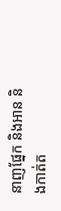នាញផ្នែក និងអាន និងកាត់ត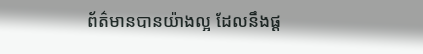ព័ត៌មានបានយ៉ាងល្អ ដែលនឹងផ្ដ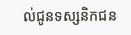ល់ជូនទស្សនិកជន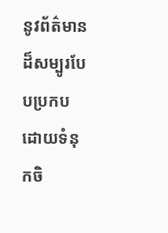នូវព័ត៌មានដ៏សម្បូរបែបប្រកបដោយទំនុកចិ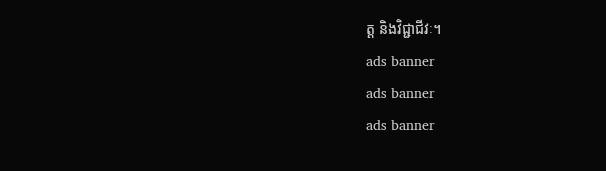ត្ត និងវិជ្ជាជីវៈ។
ads banner
ads banner
ads banner